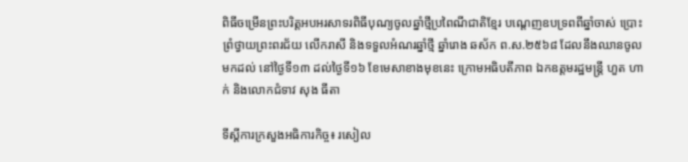ពិធីចម្រើនព្រះបរិត្តអបអរសាទរពិធីបុណ្យចូលឆ្នាំថ្មីប្រពៃណីជាតិខ្មែរ បណ្ដេញឧបទ្រពពីឆ្នាំចាស់ ប្រោះព្រំថ្វាយព្រះពរជ័យ លើករាសី និងទទួលអំណរឆ្នាំថ្មី ឆ្នាំរោង ឆស័ក ព.ស.២៥៦៨ ដែលនឹងឈានចូលមកដល់ នៅថ្ងៃទី១៣ ដល់ថ្ងៃទី១៦ ខែមេសាខាងមុខនេះ ក្រោមអធិបតីភាព ឯកឧត្តមរដ្ឋមន្ត្រី ហួត ហាក់ និងលោកជំទាវ សុង ធីតា

ទីស្តីការក្រសួងអធិការកិច្ច៖ រសៀល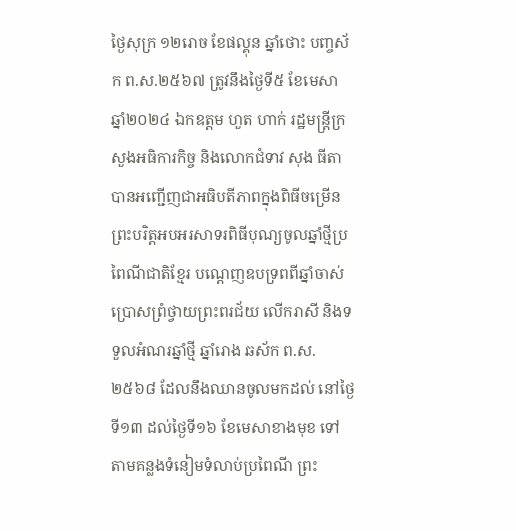ថ្ងៃសុក្រ ១២រោច ខែផល្គុន ឆ្នាំថោះ បញ្ចស័ក ព.ស.២៥៦៧ ត្រូវនឹងថ្ងៃទី៥ ខែមេសា ឆ្នាំ២០២៤ ឯកឧត្តម ហួត ហាក់ រដ្ឋមន្ត្រីក្រសួងអធិការកិច្ច និងលោកជំទាវ សុង ធីតា បានអញ្ជើញជាអធិបតីភាពក្នុងពិធីចម្រើនព្រះបរិត្តអបអរសាទរពិធីបុណ្យចូលឆ្នាំថ្មីប្រពៃណីជាតិខ្មែរ បណ្តេញឧបទ្រពពីឆ្នាំចាស់ ប្រោសព្រំថ្វាយព្រះពរជ័យ លើករាសី និងទទួលអំណរឆ្នាំថ្មី ឆ្នាំរោង ឆស័ក ព.ស.២៥៦៨ ដែលនឹងឈានចូលមកដល់ នៅថ្ងៃទី១៣ ដល់ថ្ងៃទី១៦ ខែមេសាខាងមុខ ទៅតាមគន្លងទំនៀមទំលាប់ប្រពៃណី ព្រះ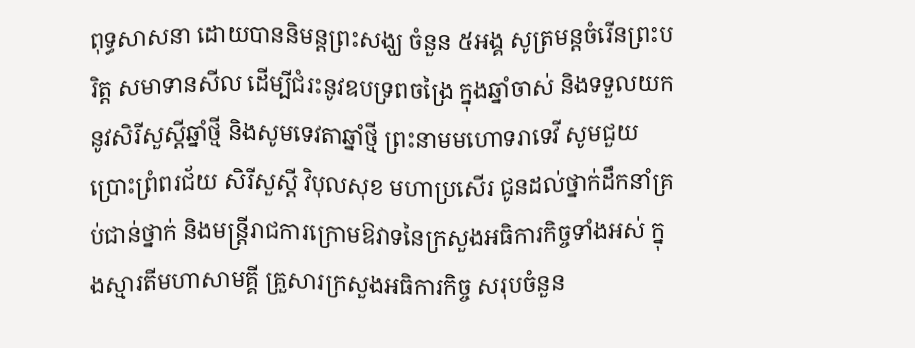ពុទ្ធសាសនា ដោយបាននិមន្តព្រះសង្ឃ ចំនួន ៥អង្គ សូត្រមន្តចំរើនព្រះបរិត្ត សមាទានសីល ដើម្បីជំរះនូវឧបទ្រពចង្រៃ ក្នុងឆ្នាំចាស់ និងទទួលយកនូវសិរីសួស្តីឆ្នាំថ្មី និងសូមទេវតាឆ្នាំថ្មី ព្រះនាមមហោទរាទេវី សូមជួយប្រោះព្រំពរជ័យ សិរីសួស្តី វិបុលសុខ មហាប្រសើរ ជូនដល់ថ្នាក់ដឹកនាំគ្រប់ជាន់ថ្នាក់ និងមន្ត្រីរាជការក្រោមឱវាទនៃក្រសួងអធិការកិច្ចទាំងអស់ ក្នុងស្មារតីមហាសាមគ្គី គ្រួសារក្រសួងអធិការកិច្ច សរុបចំនួន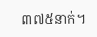៣៧៥នាក់។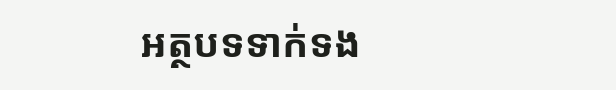អត្ថបទទាក់ទង